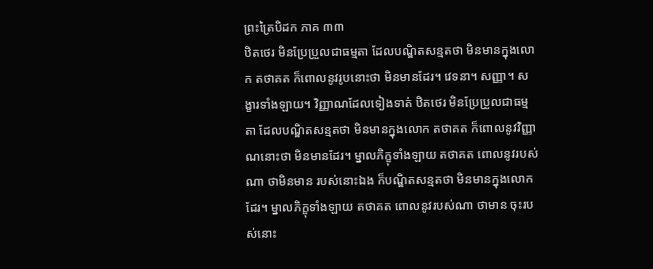ព្រះត្រៃបិដក ភាគ ៣៣
ឋិតថេរ មិនប្រែប្រួលជាធម្មតា ដែលបណ្ឌិតសន្មតថា មិនមានក្នុងលោក តថាគត ក៏ពោលនូវរូបនោះថា មិនមានដែរ។ វេទនា។ សញ្ញា។ សង្ខារទាំងឡាយ។ វិញ្ញាណដែលទៀងទាត់ ឋិតថេរ មិនប្រែប្រួលជាធម្មតា ដែលបណ្ឌិតសន្មតថា មិនមានក្នុងលោក តថាគត ក៏ពោលនូវវិញ្ញាណនោះថា មិនមានដែរ។ ម្នាលភិក្ខុទាំងឡាយ តថាគត ពោលនូវរបស់ណា ថាមិនមាន របស់នោះឯង ក៏បណ្ឌិតសន្មតថា មិនមានក្នុងលោកដែរ។ ម្នាលភិក្ខុទាំងឡាយ តថាគត ពោលនូវរបស់ណា ថាមាន ចុះរបស់នោះ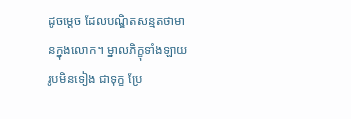ដូចម្តេច ដែលបណ្ឌិតសន្មតថាមានក្នុងលោក។ ម្នាលភិក្ខុទាំងឡាយ រូបមិនទៀង ជាទុក្ខ ប្រែ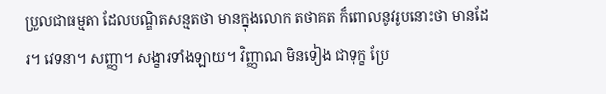ប្រួលជាធម្មតា ដែលបណ្ឌិតសន្មតថា មានក្នុងលោក តថាគត ក៏ពោលនូវរូបនោះថា មានដែរ។ វេទនា។ សញ្ញា។ សង្ខារទាំងឡាយ។ វិញ្ញាណ មិនទៀង ជាទុក្ខ ប្រែ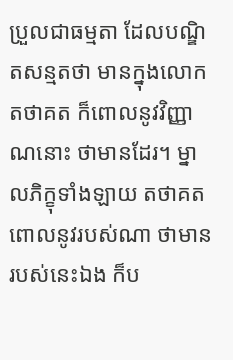ប្រួលជាធម្មតា ដែលបណ្ឌិតសន្មតថា មានក្នុងលោក តថាគត ក៏ពោលនូវវិញ្ញាណនោះ ថាមានដែរ។ ម្នាលភិក្ខុទាំងឡាយ តថាគត ពោលនូវរបស់ណា ថាមាន របស់នេះឯង ក៏ប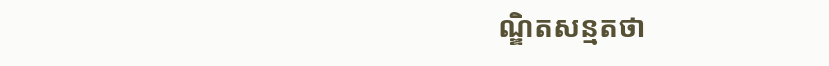ណ្ឌិតសន្មតថា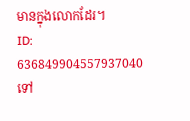មានក្នុងលោកដែរ។
ID: 636849904557937040
ទៅ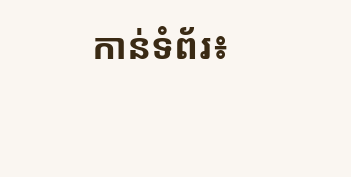កាន់ទំព័រ៖